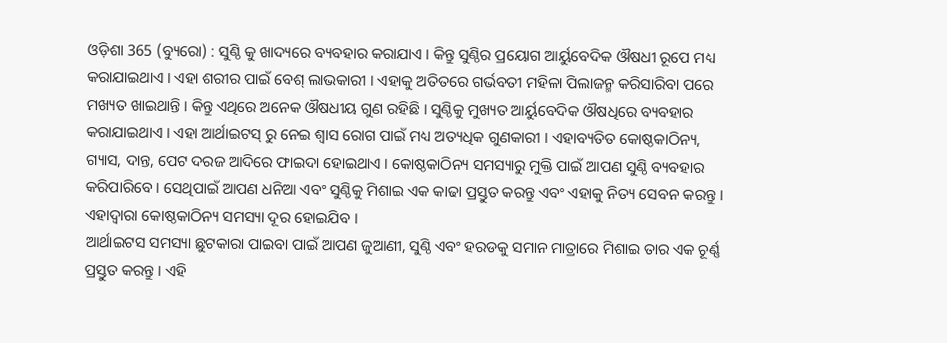ଓଡ଼ିଶା 365 (ବ୍ୟୁରୋ) : ସୁଣ୍ଠି କୁ ଖାଦ୍ୟରେ ବ୍ୟବହାର କରାଯାଏ । କିନ୍ତୁ ସୁଣ୍ଠିର ପ୍ରୟୋଗ ଆର୍ୟୁବେଦିକ ଔଷଧୀ ରୂପେ ମଧ୍ୟ କରାଯାଇଥାଏ । ଏହା ଶରୀର ପାଇଁ ବେଶ୍ ଲାଭକାରୀ । ଏହାକୁ ଅତିତରେ ଗର୍ଭବତୀ ମହିଳା ପିଲାଜନ୍ମ କରିସାରିବା ପରେ ମଖ୍ୟତ ଖାଇଥାନ୍ତି । କିନ୍ତୁ ଏଥିରେ ଅନେକ ଔଷଧୀୟ ଗୁଣ ରହିଛି । ସୁଣ୍ଠିକୁ ମୁଖ୍ୟତ ଆର୍ୟୁବେଦିକ ଔଷଧିରେ ବ୍ୟବହାର କରାଯାଇଥାଏ । ଏହା ଆର୍ଥାଇଟସ୍ ରୁ ନେଇ ଶ୍ୱାସ ରୋଗ ପାଇଁ ମଧ୍ୟ ଅତ୍ୟଧିକ ଗୁଣକାରୀ । ଏହାବ୍ୟତିତ କୋଷ୍ଠକାଠିନ୍ୟ, ଗ୍ୟାସ, ଦାନ୍ତ, ପେଟ ଦରଜ ଆଦିରେ ଫାଇଦା ହୋଇଥାଏ । କୋଷ୍ଠକାଠିନ୍ୟ ସମସ୍ୟାରୁ ମୁକ୍ତି ପାଇଁ ଆପଣ ସୁଣ୍ଠି ବ୍ୟବହାର କରିପାରିବେ । ସେଥିପାଇଁ ଆପଣ ଧନିଆ ଏବଂ ସୁଣ୍ଠିକୁ ମିଶାଇ ଏକ କାଢା ପ୍ରସ୍ତୁତ କରନ୍ତୁ ଏବଂ ଏହାକୁ ନିତ୍ୟ ସେବନ କରନ୍ତୁ । ଏହାଦ୍ୱାରା କୋଷ୍ଠକାଠିନ୍ୟ ସମସ୍ୟା ଦୂର ହୋଇଯିବ ।
ଆର୍ଥାଇଟସ ସମସ୍ୟା ଛୁଟକାରା ପାଇବା ପାଇଁ ଆପଣ ଜୁଆଣୀ, ସୁଣ୍ଠି ଏବଂ ହରଡକୁ ସମାନ ମାତ୍ରାରେ ମିଶାଇ ତାର ଏକ ଚୂର୍ଣ୍ଣ ପ୍ରସ୍ତୁତ କରନ୍ତୁ । ଏହି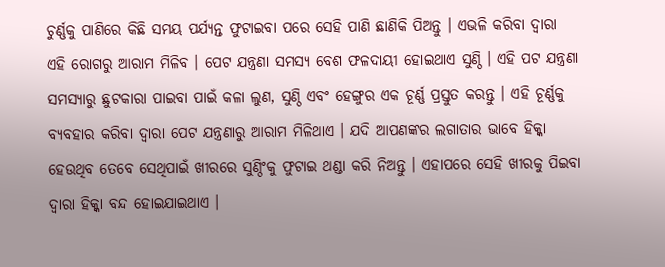ଚୁର୍ଣ୍ଣକୁ ପାଣିରେ କିଛି ସମୟ ପର୍ଯ୍ୟନ୍ତ ଫୁଟାଇବା ପରେ ସେହି ପାଣି ଛାଣିକି ପିଅନ୍ତୁ । ଏଭଳି କରିବା ଦ୍ୱାରା ଏହି ରୋଗରୁ ଆରାମ ମିଳିବ । ପେଟ ଯନ୍ତ୍ରଣା ସମସ୍ୟ ବେଶ ଫଳଦାୟୀ ହୋଇଥାଏ ସୁଣ୍ଠି । ଏହି ପଟ ଯନ୍ତ୍ରଣା ସମସ୍ୟାରୁ ଛୁଟକାରା ପାଇବା ପାଇଁ କଳା ଲୁଣ, ସୁଣ୍ଠି ଏବଂ ହେଙ୍ଗୁର ଏକ ଚୂର୍ଣ୍ଣ ପ୍ରସ୍ତୁତ କରନ୍ତୁ । ଏହି ଚୂର୍ଣ୍ଣକୁ ବ୍ୟବହାର କରିବା ଦ୍ୱାରା ପେଟ ଯନ୍ତ୍ରଣାରୁ ଆରାମ ମିଳିଥାଏ । ଯଦି ଆପଣଙ୍କର ଲଗାତାର ଭାବେ ହିକ୍କା ହେଉଥିବ ତେବେ ସେଥିପାଇଁ ଖୀରରେ ସୁଣ୍ଠିଂକୁ ଫୁଟାଇ ଥଣ୍ଡା କରି ନିଅନ୍ତୁ । ଏହାପରେ ସେହି ଖୀରକୁ ପିଇବା ଦ୍ୱାରା ହିକ୍କା ବନ୍ଦ ହୋଇଯାଇଥାଏ ।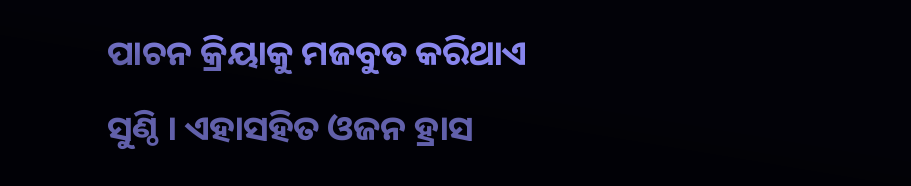ପାଚନ କ୍ରିୟାକୁ ମଜବୁତ କରିଥାଏ ସୁଣ୍ଠି । ଏହାସହିତ ଓଜନ ହ୍ରାସ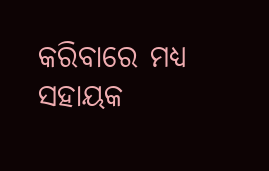କରିବାରେ ମଧ୍ୟ ସହାୟକ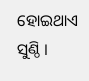ହୋଇଥାଏ ସୁଣ୍ଠି ।